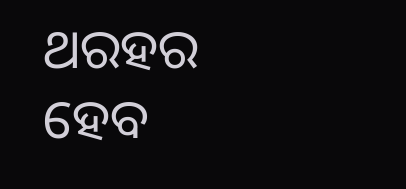ଥରହର ହେବ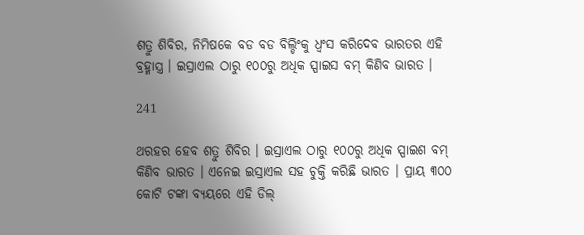ଶତ୍ରୁ ଶିବିର, ନିମିଷକେ ବଡ ବଡ ବିଲ୍ଡିଂକୁ ଧ୍ୱଂସ କରିଦେବ ଭାରତର ଏହି ବ୍ରହ୍ମାସ୍ତ୍ର । ଇସ୍ରାଏଲ ଠାରୁ ୧୦୦ରୁ ଅଧିକ ସ୍ପାଇସ ବମ୍ କିଣିବ ଭାରତ ।

241

ଥରହର ହେବ ଶତ୍ରୁ ଶିବିର । ଇସ୍ରାଏଲ ଠାରୁ ୧୦୦ରୁ ଅଧିକ ସ୍ପାଇଶ ବମ୍ କିଣିବ ଭାରତ । ଏନେଇ ଇସ୍ରାଏଲ ସହ ଚୁକ୍ତି କରିଛି ଭାରତ । ପ୍ରାୟ ୩୦୦ କୋଟି ଟଙ୍କା ବ୍ୟୟରେ ଏହି ଡିଲ୍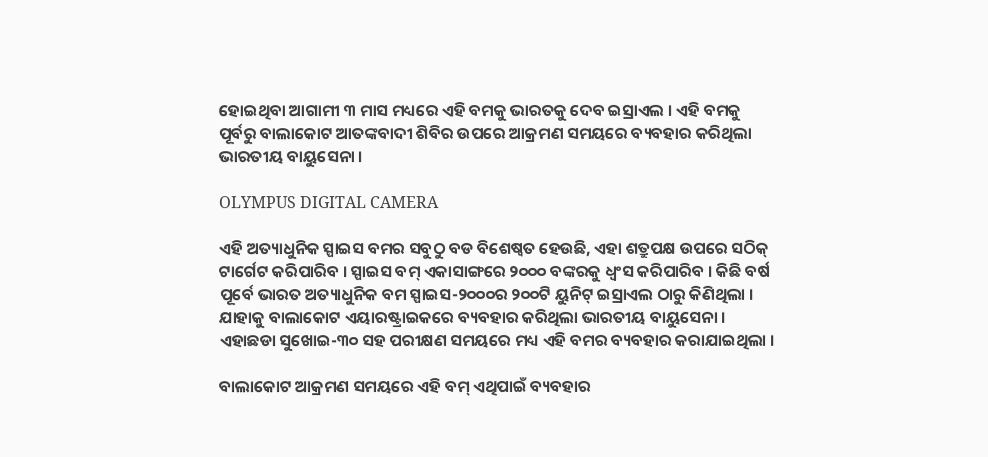ହୋଇଥିବା ଆଗାମୀ ୩ ମାସ ମଧ୍ୟରେ ଏହି ବମକୁ ଭାରତକୁ ଦେବ ଇସ୍ରାଏଲ । ଏହି ବମକୁ ପୂର୍ବରୁ ବାଲାକୋଟ ଆତଙ୍କବାଦୀ ଶିବିର ଉପରେ ଆକ୍ରମଣ ସମୟରେ ବ୍ୟବହାର କରିଥିଲା ଭାରତୀୟ ବାୟୁସେନା ।

OLYMPUS DIGITAL CAMERA

ଏହି ଅତ୍ୟାଧୁନିକ ସ୍ପାଇସ ବମର ସବୁଠୁ ବଡ ବିଶେଷ୍ୱତ ହେଉଛି, ଏହା ଶତ୍ରୁପକ୍ଷ ଉପରେ ସଠିକ୍ ଟାର୍ଗେଟ କରିପାରିବ । ସ୍ପାଇସ ବମ୍ ଏକାସାଙ୍ଗରେ ୨୦୦୦ ବଙ୍କରକୁ ଧ୍ୱଂସ କରିପାରିବ । କିଛି ବର୍ଷ ପୂର୍ବେ ଭାରତ ଅତ୍ୟାଧୁନିକ ବମ ସ୍ପାଇସ-୨୦୦୦ର ୨୦୦ଟି ୟୁନିଟ୍ ଇସ୍ରାଏଲ ଠାରୁ କିଣିଥିଲା । ଯାହାକୁ ବାଲାକୋଟ ଏୟାରଷ୍ଟ୍ରାଇକରେ ବ୍ୟବହାର କରିଥିଲା ଭାରତୀୟ ବାୟୁସେନା । ଏହାଛଡା ସୁଖୋଇ-୩୦ ସହ ପରୀକ୍ଷଣ ସମୟରେ ମଧ୍ୟ ଏହି ବମର ବ୍ୟବହାର କରାଯାଇଥିଲା ।

ବାଲାକୋଟ ଆକ୍ରମଣ ସମୟରେ ଏହି ବମ୍ ଏଥିପାଇଁ ବ୍ୟବହାର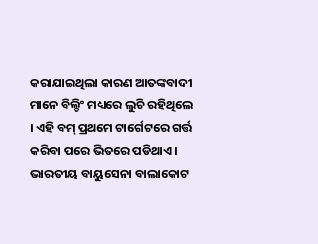କରାଯାଇଥିଲା କାରଣ ଆତଙ୍କବାଦୀ ମାନେ ବିଲ୍ଡିଂ ମଧ୍ୟରେ ଲୁଚି ରହିଥିଲେ । ଏହି ବମ୍ ପ୍ରଥମେ ଟାର୍ଗେଟରେ ଗର୍ତ୍ତ କରିବା ପରେ ଭିତରେ ପଡିଥାଏ । ଭାରତୀୟ ବାୟୁସେନା ବାଲାକୋଟ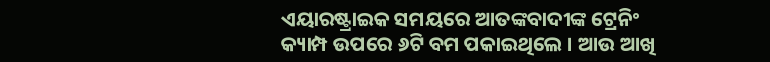ଏୟାରଷ୍ଟ୍ରାଇକ ସମୟରେ ଆତଙ୍କବାଦୀଙ୍କ ଟ୍ରେନିଂ କ୍ୟାମ୍ପ ଉପରେ ୬ଟି ବମ ପକାଇଥିଲେ । ଆଉ ଆଖି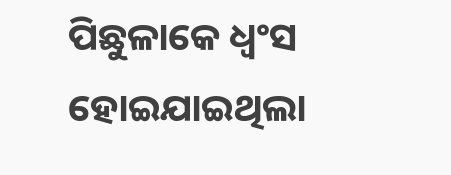ପିଛୁଳାକେ ଧ୍ୱଂସ ହୋଇଯାଇଥିଲା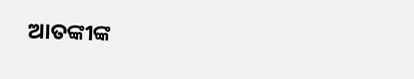ଆତଙ୍କୀଙ୍କ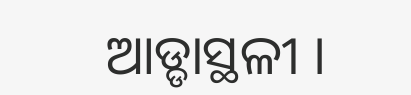ଆଡ୍ଡାସ୍ଥଳୀ ।